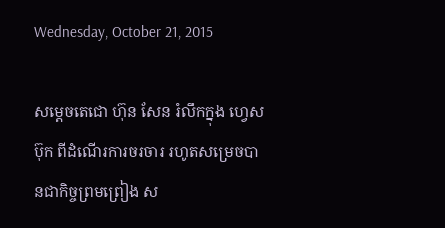Wednesday, October 21, 2015

សម្តេចតេជោ ហ៊ុន សែន រំលឹកក្នុង ហ្វេសប៊ុក ពីដំណើរការចរចារ រហូតសម្រេចបានជាកិច្ចព្រមព្រៀង ស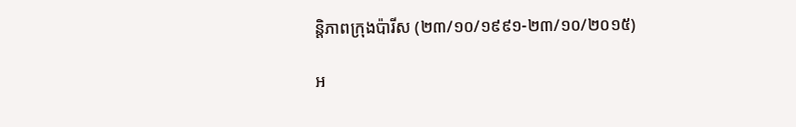ន្តិភាពក្រុងប៉ារីស (២៣/១០/១៩៩១-២៣/១០/២០១៥)

អ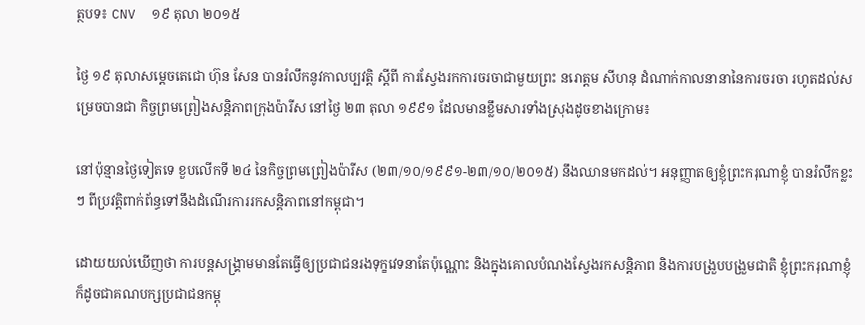ត្ថបទ៖ CNV  ១៩ តុលា ២០១៥

ថ្ងៃ ១៩ តុលាសម្តេចតេជោ ហ៊ុន សែន បានរំលឹកនូវកាលប្បវត្តិ ស្តីពី ការស្វែងរកការចរចាជាមួយព្រះ នរោត្តម សីហនុ ដំណាក់កាលនានានៃការចរចា រហូតដល់សម្រេចបានជា កិច្ចព្រមព្រៀងសន្តិភាពក្រុងប៉ារីស នៅថ្ងៃ ២៣ តុលា ១៩៩១ ដែលមានខ្លឹមសារទាំងស្រុងដូចខាងក្រោម៖

នៅប៉ុន្មានថ្ងៃទៀតទេ ខួបលើកទី ២៤ នៃកិច្ចព្រមព្រៀងប៉ារីស (២៣/១០/១៩៩១-២៣/១០/២០១៥) នឹងឈានមកដល់។ អនុញ្ញាតឲ្យខ្ញុំព្រះករុណាខ្ញុំ បានរំលឹកខ្លះៗ ពីប្រវត្តិពាក់ព័ន្ធទៅនឹងដំណើរការរកសន្តិភាពនៅកម្ពុជា។

ដោយយល់ឃើញថា ការបន្តសង្គ្រាមមានតែធ្វើឲ្យប្រជាជនរងទុក្ខវេទនាតែប៉ុណ្ណោះ និងក្នុងគោលបំណងស្វែងរកសន្តិភាព និងការបង្រួបបង្រួមជាតិ ខ្ញុំព្រះករុណាខ្ញុំ ក៏ដូចជាគណបក្សប្រជាជនកម្ពុ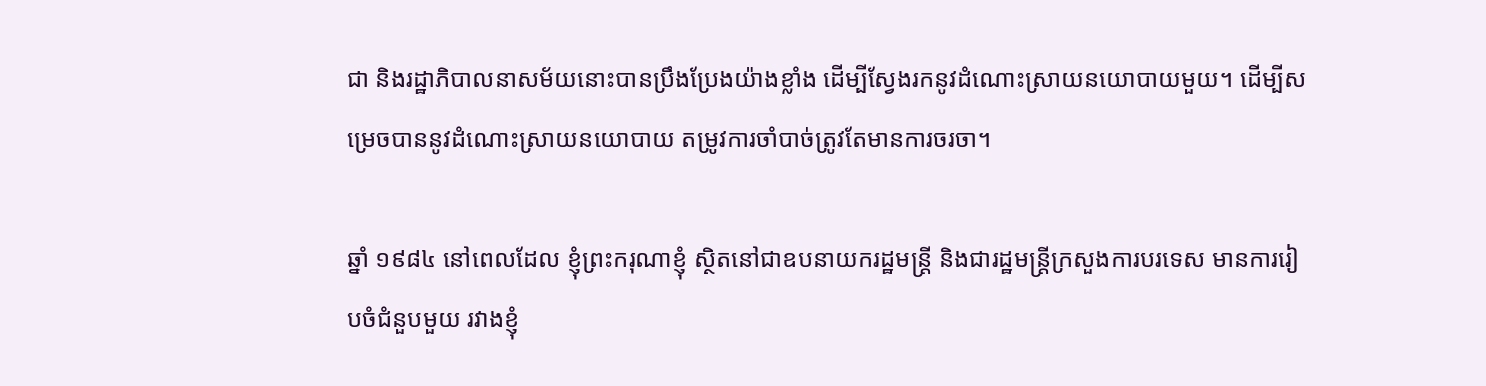ជា និងរដ្ឋាភិបាលនាសម័យនោះបានប្រឹងប្រែងយ៉ាងខ្លាំង ដើម្បីស្វែងរកនូវដំណោះស្រាយនយោបាយមួយ។ ដើម្បីសម្រេចបាននូវដំណោះស្រាយនយោបាយ តម្រូវការចាំបាច់ត្រូវតែមានការចរចា។

ឆ្នាំ ១៩៨៤ នៅពេលដែល ខ្ញុំព្រះករុណាខ្ញុំ ស្ថិតនៅជាឧបនាយករដ្ឋមន្រ្តី និងជារដ្ឋមន្រ្តីក្រសួងការបរទេស មានការរៀបចំជំនួបមួយ រវាងខ្ញុំ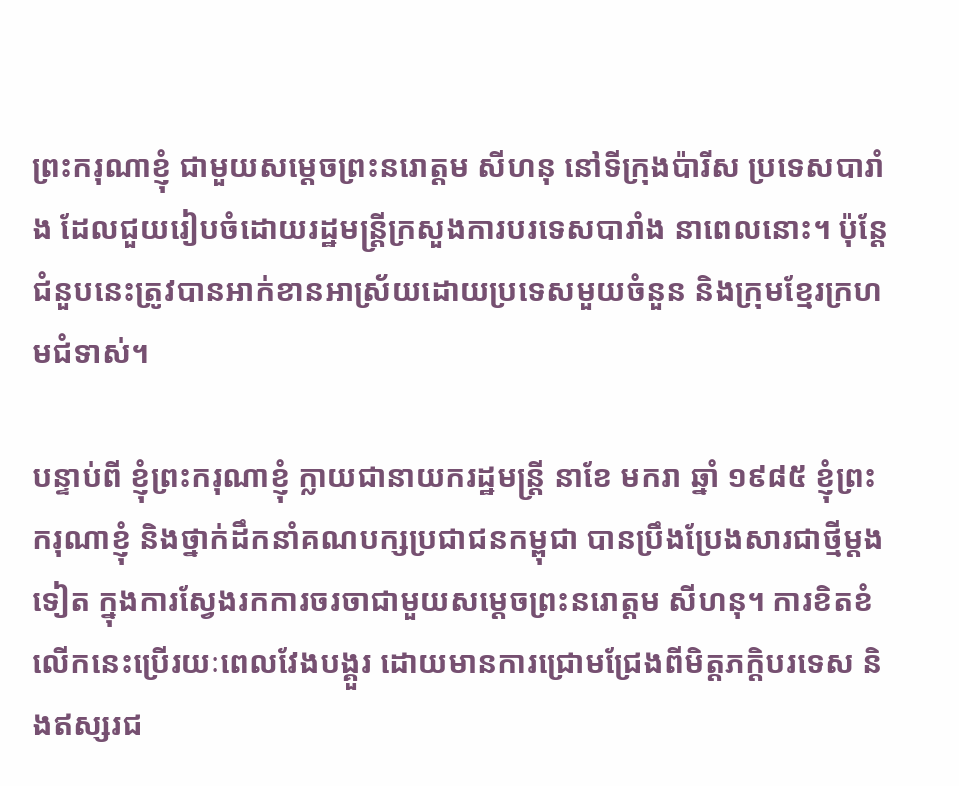ព្រះករុណាខ្ញុំ ជាមួយសម្តេចព្រះនរោត្តម សីហនុ នៅទីក្រុងប៉ារីស ប្រទេសបារាំង ដែលជួយរៀបចំដោយរដ្ឋមន្រ្តីក្រសួងការបរទេសបារាំង នាពេលនោះ។ ប៉ុន្តែ ជំនួបនេះត្រូវបានអាក់ខានអាស្រ័យដោយប្រទេសមួយចំនួន និងក្រុមខ្មែរក្រហមជំទាស់។

បន្ទាប់ពី ខ្ញុំព្រះករុណាខ្ញុំ ក្លាយជានាយករដ្ឋមន្រ្តី នាខែ មករា ឆ្នាំ ១៩៨៥ ខ្ញុំព្រះករុណាខ្ញុំ និងថ្នាក់ដឹកនាំគណបក្សប្រជាជនកម្ពុជា បានប្រឹងប្រែងសារជាថ្មីម្តងទៀត ក្នុងការស្វែងរកការចរចាជាមួយសម្តេចព្រះនរោត្តម សីហនុ។ ការខិតខំលើកនេះប្រើរយៈពេលវែងបង្គួរ ដោយមានការជ្រោមជ្រែងពីមិត្តភក្តិបរទេស និងឥស្សរជ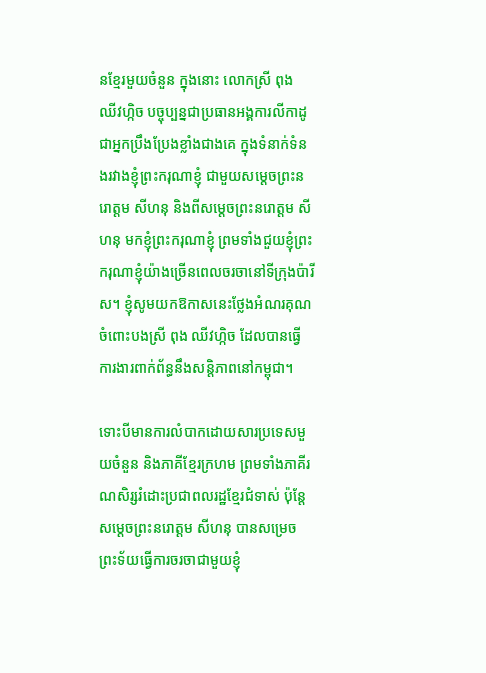នខ្មែរមួយចំនួន ក្នុងនោះ លោកស្រី ពុង ឈីវហ្កិច បច្ចុប្បន្នជាប្រធានអង្គការលីកាដូ ជាអ្នកប្រឹងប្រែងខ្លាំងជាងគេ ក្នុងទំនាក់ទំនងរវាងខ្ញុំព្រះករុណាខ្ញុំ ជាមួយសម្តេចព្រះនរោត្តម សីហនុ និងពីសម្តេចព្រះនរោត្តម សីហនុ មកខ្ញុំព្រះករុណាខ្ញុំ ព្រមទាំងជួយខ្ញុំព្រះករុណាខ្ញុំយ៉ាងច្រើនពេលចរចានៅទីក្រុងប៉ារីស។ ខ្ញុំសូមយកឱកាសនេះថ្លែងអំណរគុណចំពោះបងស្រី ពុង ឈីវហ្កិច ដែលបានធ្វើការងារពាក់ព័ន្ធនឹងសន្តិភាពនៅកម្ពុជា។

ទោះបីមានការលំបាកដោយសារប្រទេសមួយចំនួន និងភាគីខ្មែរក្រហម ព្រមទាំងភាគីរណសិរ្សរំដោះប្រជាពលរដ្ឋខ្មែរជំទាស់ ប៉ុន្តែ សម្តេចព្រះនរោត្តម សីហនុ បានសម្រេចព្រះទ័យធ្វើការចរចាជាមួយខ្ញុំ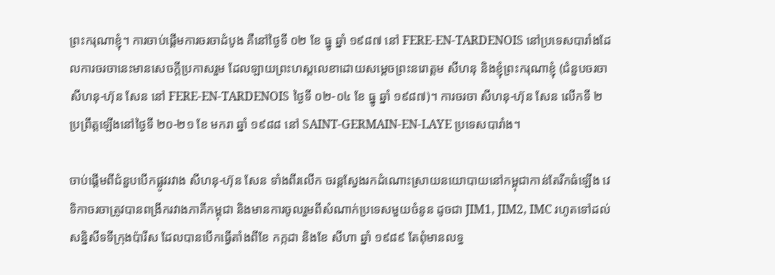ព្រះករុណាខ្ញុំ។ ការចាប់ផ្តើមការចរចាដំបូង គឺនៅថ្ងៃទី ០២ ខែ ធ្នូ ឆ្នាំ ១៩៨៧ នៅ FERE-EN-TARDENOIS នៅប្រទេសបារាំងដែលការចរចានេះមានសេចក្តីប្រកាសរួម ដែលឡាយព្រះហស្តលេខាដោយសម្តេចព្រះនរោត្តម សីហនុ និងខ្ញុំព្រះករុណាខ្ញុំ (ជំនួបចរចា សីហនុ-ហ៊ុន សែន នៅ FERE-EN-TARDENOIS ថ្ងៃទី ០២-០៤ ខែ ធ្នូ ឆ្នាំ ១៩៨៧)។ ការចរចា សីហនុ-ហ៊ុន សែន លើកទី ២ ប្រព្រឹត្តឡើងនៅថ្ងៃទី ២០-២១ ខែ មករា ឆ្នាំ ១៩៨៨ នៅ SAINT-GERMAIN-EN-LAYE ប្រទេសបារាំង។

ចាប់ផ្តើមពីជំនួបបើកផ្លូវរវាង សីហនុ-ហ៊ុន សែន ទាំងពីរលើក ចរន្តស្វែងរកដំណោះស្រាយនយោបាយនៅកម្ពុជាកាន់តែរីកធំឡើង វេទិកាចរចាត្រូវបានពង្រីករវាងភាគីកម្ពុជា និងមានការចូលរួមពីសំណាក់ប្រទេសមួយចំនូន ដូចជា JIM1, JIM2, IMC រហូតទៅដល់សន្និសីទទីក្រុងប៉ារីស ដែលបានបើកធ្វើតាំងពីខែ កក្កដា និងខែ សីហា ឆ្នាំ ១៩៨៩ តែពុំមានលទ្ធ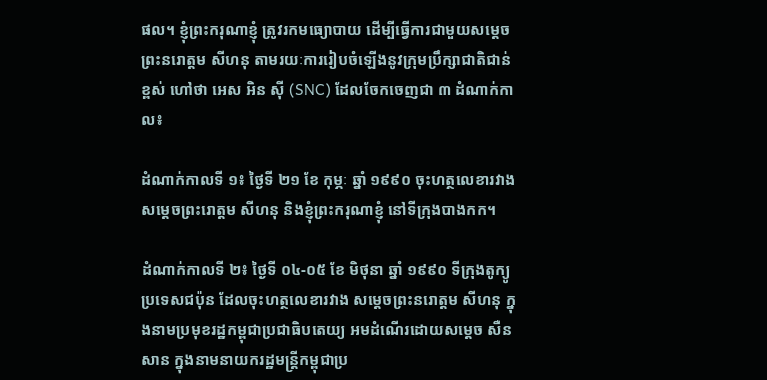ផល។ ខ្ញុំព្រះករុណាខ្ញុំ ត្រូវរកមធ្យោបាយ ដើម្បីធ្វើការជាមួយសម្តេចព្រះនរោត្តម សីហនុ តាមរយៈការរៀបចំឡើងនូវក្រុមប្រឹក្សាជាតិជាន់ខ្ពស់ ហៅថា អេស អិន ស៊ី (SNC) ដែលចែកចេញជា ៣ ដំណាក់កាល៖

ដំណាក់កាលទី ១៖ ថ្ងៃទី ២១ ខែ កុម្ភៈ ឆ្នាំ ១៩៩០ ចុះហត្ថលេខារវាងសម្តេចព្រះរោត្តម សីហនុ និងខ្ញុំព្រះករុណាខ្ញុំ នៅទីក្រុងបាងកក។

ដំណាក់កាលទី ២៖ ថ្ងៃទី ០៤-០៥ ខែ មិថុនា ឆ្នាំ ១៩៩០ ទីក្រុងតូក្យូ ប្រទេសជប៉ុន ដែលចុះហត្ថលេខារវាង សម្តេចព្រះនរោត្តម សីហនុ ក្នុងនាមប្រមុខរដ្ឋកម្ពុជាប្រជាធិបតេយ្យ អមដំណើរដោយសម្តេច សឺន សាន ក្នុងនាមនាយករដ្ឋមន្រ្តីកម្ពុជាប្រ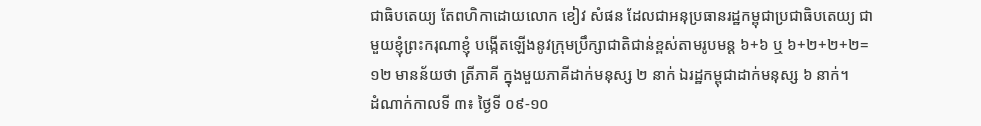ជាធិបតេយ្យ តែពហិកាដោយលោក ខៀវ សំផន ដែលជាអនុប្រធានរដ្ឋកម្ពុជាប្រជាធិបតេយ្យ ជាមួយខ្ញុំព្រះករុណាខ្ញុំ បង្កើតឡើងនូវក្រុមប្រឹក្សាជាតិជាន់ខ្ពស់តាមរូបមន្ត ៦+៦ ឬ ៦+២+២+២=១២ មានន័យថា ត្រីភាគី ក្នុងមួយភាគីដាក់មនុស្ស ២ នាក់ ឯរដ្ឋកម្ពុជាដាក់មនុស្ស ៦ នាក់។
ដំណាក់កាលទី ៣៖ ថ្ងៃទី ០៩-១០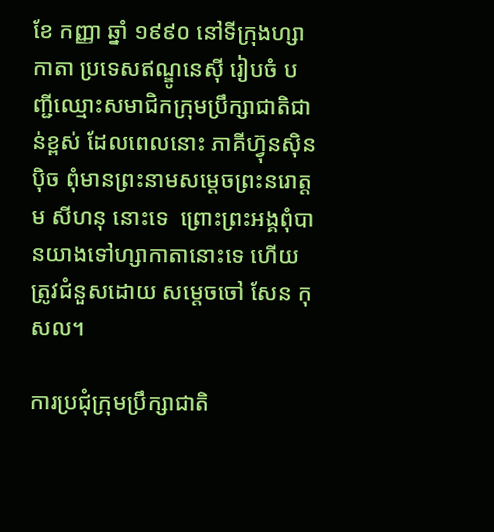ខែ កញ្ញា ឆ្នាំ ១៩៩០ នៅទីក្រុងហ្សាកាតា ប្រទេសឥណ្ឌូនេស៊ី រៀបចំ បញ្ជីឈ្មោះសមាជិកក្រុមប្រឹក្សាជាតិជាន់ខ្ពស់ ដែលពេលនោះ ភាគីហ្វ៊ុនស៊ិនប៉ិច ពុំមានព្រះនាមសម្តេចព្រះនរោត្តម សីហនុ នោះទេ  ព្រោះព្រះអង្គពុំបានយាងទៅហ្សាកាតានោះទេ ហើយត្រូវជំនួសដោយ សម្តេចចៅ សែន កុសល។

ការប្រជុំក្រុមប្រឹក្សាជាតិ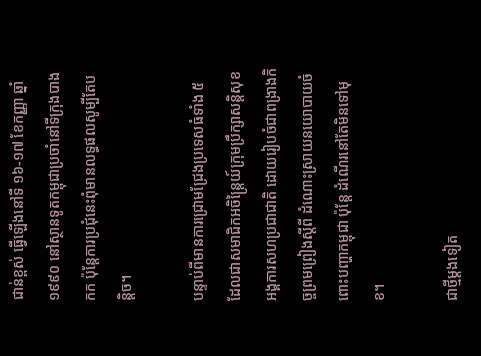ជាន់ខ្ពស់ ធ្វើឡើងនៅទី ១៦-១៧ ខែកញ្ញា ឆ្នាំ ១៩៩០ នៅស្ថានទូតកម្ពុជាប្រចាំនៅទីក្រុងបាងកក ប៉ុន្តែការប្រជុំនេះពុំមានលទ្ធផលសូម្បីតែបន្តិច។

បន្ទាប់ពីមានការជ្រោមជ្រែងប្រទេសធំទាំង ៥ ដែលជាសមាជិកអចិន្ត្រៃយ៍ក្រុមប្រឹក្សាសន្តិសុខអង្គការសហប្រជាជាតិ ដោយរៀបចំជាពង្រាងកិច្ចព្រមព្រៀងស្តីពី ដំណោះស្រាយនយោបាយចំពោះបញ្ហាកម្ពុជា ប៉ុន្តែ ដំណើរនៅតែមិនទៅមុខ។

ជាថ្មីម្តងទៀត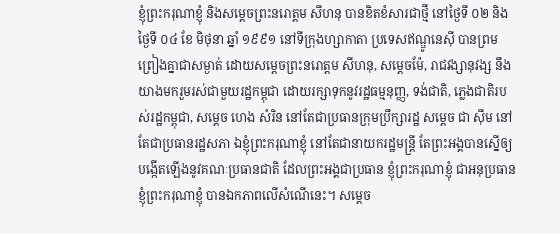ខ្ញុំព្រះករុណាខ្ញុំ និងសម្តេចព្រះនរោត្តម សីហនុ បានខិតខំសារជាថ្មី នៅថ្ងៃទី ០២ និងថ្ងៃទី ០៤ ខែ មិថុនា ឆ្នាំ ១៩៩១ នៅទីក្រុងហ្សាកាតា ប្រទេសឥណ្ឌូនេស៊ី បានព្រមព្រៀងគ្នាជាសម្ងាត់ ដោយសម្តេចព្រះនរោត្តម សីហនុ, សម្តេចម៉ែ, រាជវង្សានុវង្ស នឹងយាងមករួមរស់ជាមួយរដ្ឋកម្ពុជា ដោយរក្សាទុកនូវរដ្ឋធម្មនុញ្ញ, ទង់ជាតិ, ភ្លេងជាតិរបស់រដ្ឋកម្ពុជា, សម្តេច ហេង សំរិន នៅតែជាប្រធានក្រុមប្រឹក្សារដ្ឋ សម្តេច ជា ស៊ីម នៅតែជាប្រធានរដ្ឋសភា ឯខ្ញុំព្រះករុណាខ្ញុំ នៅតែជានាយករដ្ឋមន្ត្រី តែព្រះអង្គបានស្នើឲ្យបង្កើតឡើងនូវគណៈប្រធានជាតិ ដែលព្រះអង្គជាប្រធាន ខ្ញុំព្រះករុណាខ្ញុំ ជាអនុប្រធាន ខ្ញុំព្រះករុណាខ្ញុំ បានឯកភាពលើសំណើនេះ។ សម្តេច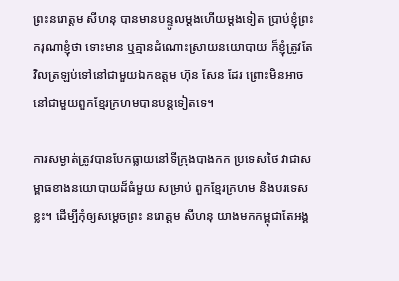ព្រះនរោត្តម សីហនុ បានមានបន្ទូលម្តងហើយម្តងទៀត ប្រាប់ខ្ញុំព្រះករុណាខ្ញុំថា ទោះមាន ឬគ្មានដំណោះស្រាយនយោបាយ ក៏ខ្ញុំត្រូវតែវិលត្រឡប់ទៅនៅជាមួយឯកឧត្តម ហ៊ុន សែន ដែរ ព្រោះមិនអាចនៅជាមួយពួកខ្មែរក្រហមបានបន្តទៀតទេ។

ការសម្ងាត់ត្រូវបានបែកធ្លាយនៅទីក្រុងបាងកក ប្រទេសថៃ វាជាសម្ពាធខាងនយោបាយដ៏ធំមួយ សម្រាប់ ពួកខ្មែរក្រហម និងបរទេសខ្លះ។ ដើម្បីកុំឲ្យសម្តេចព្រះ នរោត្តម សីហនុ យាងមកកម្ពុជាតែអង្គ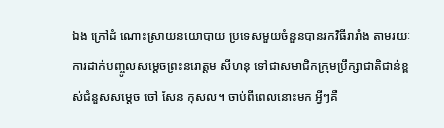ឯង ក្រៅដំ ណោះស្រាយនយោបាយ ប្រទេសមួយចំនួនបានរកវិធីរារាំង តាមរយៈការដាក់បញ្ចូលសម្តេចព្រះនរោត្តម សីហនុ ទៅជាសមាជិកក្រុមប្រឹក្សាជាតិជាន់ខ្ពស់ជំនួសសម្តេច ចៅ សែន កុសល។ ចាប់ពីពេលនោះមក អ្វីៗគឺ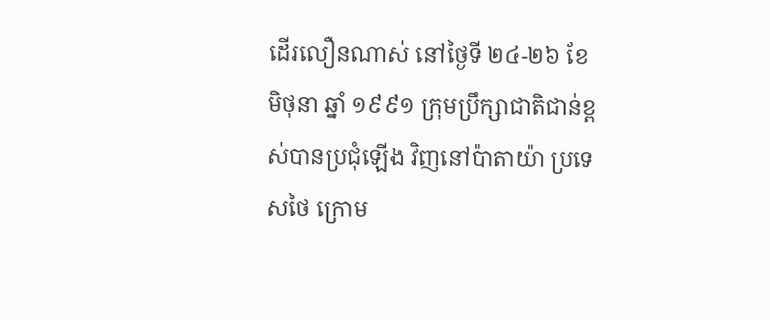ដើរលឿនណាស់ នៅថ្ងៃទី ២៤-២៦ ខែមិថុនា ឆ្នាំ ១៩៩១ ក្រុមប្រឹក្សាជាតិជាន់ខ្ពស់បានប្រជុំឡើង វិញនៅប៉ាតាយ៉ា ប្រទេសថៃ ក្រោម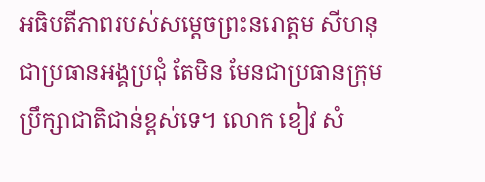អធិបតីភាពរបស់សម្តេចព្រះនរោត្តម សីហនុ ជាប្រធានអង្គប្រជុំ តែមិន មែនជាប្រធានក្រុមប្រឹក្សាជាតិជាន់ខ្ពស់ទេ។ លោក ខៀវ សំ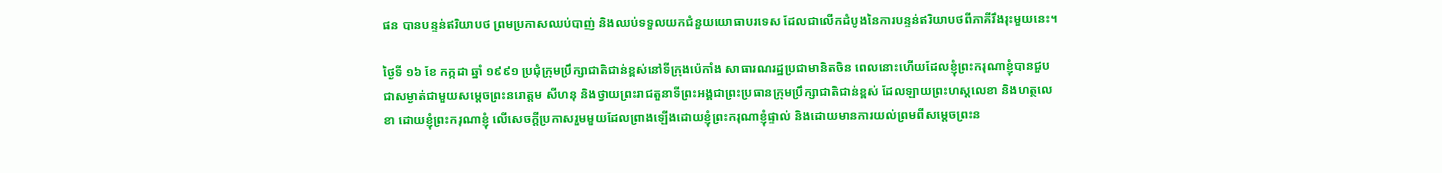ផន បានបន្ទន់ឥរិយាបថ ព្រមប្រកាសឈប់បាញ់ និងឈប់ទទួលយកជំនួយយោធាបរទេស ដែលជាលើកដំបូងនៃការបន្ទន់ឥរិយាបថពីភាគីរឹងរុះមួយនេះ។

ថ្ងៃទី ១៦ ខែ កក្កដា ឆ្នាំ ១៩៩១ ប្រជុំក្រុមប្រឹក្សាជាតិជាន់ខ្ពស់នៅទីក្រុងប៉េកាំង សាធារណរដ្ឋប្រជាមានិតចិន ពេលនោះហើយដែលខ្ញុំព្រះករុណាខ្ញុំបានជួបជាសម្ងាត់ជាមួយសម្តេចព្រះនរោត្តម សីហនុ និងថ្វាយព្រះរាជតួនាទីព្រះអង្គជាព្រះប្រធានក្រុមប្រឹក្សាជាតិជាន់ខ្ពស់ ដែលឡាយព្រះហស្ដលេខា និងហត្ថលេខា ដោយខ្ញុំព្រះករុណាខ្ញុំ លើសេចក្តីប្រកាសរួមមួយដែលព្រាងឡើងដោយខ្ញុំព្រះករុណាខ្ញុំផ្ទាល់ និងដោយមានការយល់ព្រមពីសម្តេចព្រះន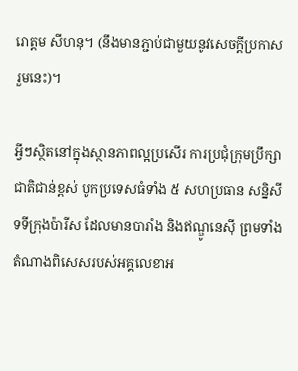រោត្តម សីហនុ។ (នឹងមានភ្ជាប់ជាមួយនូវសេចក្តីប្រកាសរួមនេះ)។

អ្វីៗស្ថិតនៅក្នុងស្ថានភាពល្អប្រសើរ ការប្រជុំក្រុមប្រឹក្សាជាតិជាន់ខ្ពស់ បូកប្រទេសធំទាំង ៥ សហប្រធាន សន្និសីទទីក្រុងប៉ារីស ដែលមានបារាំង និងឥណ្ឌូនេស៊ី ព្រមទាំងតំណាងពិសេសរបស់អគ្គលេខាអ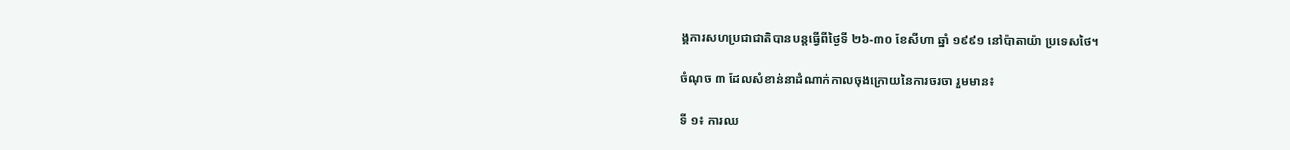ង្គការសហប្រជាជាតិបានបន្តធ្វើពីថ្ងៃទី ២៦-៣០ ខែសីហា ឆ្នាំ ១៩៩១ នៅប៉ាតាយ៉ា ប្រទេសថៃ។

ចំណុច ៣ ដែលសំខាន់នាដំណាក់កាលចុងក្រោយនៃការចរចា រួមមាន៖

ទី ១៖ ការឈ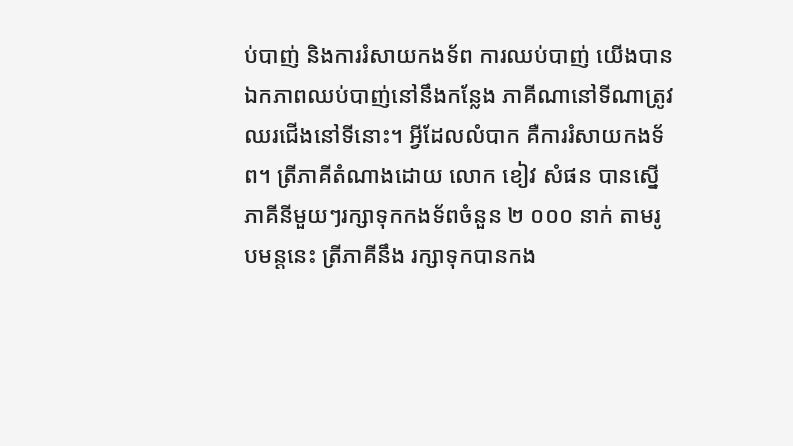ប់បាញ់ និងការរំសាយកងទ័ព ការឈប់បាញ់ យើងបានឯកភាពឈប់បាញ់នៅនឹងកន្លែង ភាគីណានៅទីណាត្រូវឈរជើងនៅទីនោះ។ អ្វីដែលលំបាក គឺការរំសាយកងទ័ព។ ត្រីភាគីតំណាងដោយ លោក ខៀវ សំផន បានស្នើភាគីនីមួយៗរក្សាទុកកងទ័ពចំនួន ២ ០០០ នាក់ តាមរូបមន្តនេះ ត្រីភាគីនឹង រក្សាទុកបានកង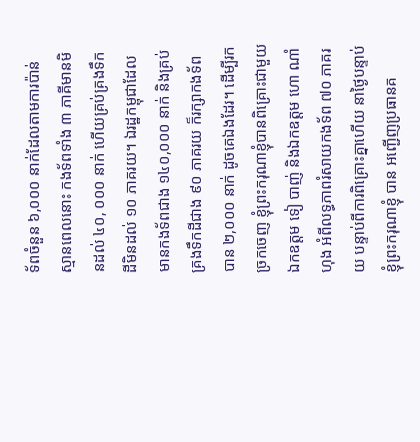ទ័ពចំនួន ៦,០០០ នាក់ដែលតាមការប៉ាន់ស្មានពេលនោះ កងទ័ពទាំង ៣ ភាគីមានមិនដល់ ៤០, ០០០ នាក់ ហើយគ្រប់គ្រងទឹកដីមិនដល់ ១០ ភាគរយ។ ឯរដ្ឋកម្ពុជាដែលមានកងទ័ពជាង ១៤០,០០០ នាក់ និងគ្រប់គ្រងទឹកដីជាង ៩០ ភាគរយ ក៏រក្សាកងទ័ពបាន ២,០០០ នាក់ ដូចគេឯងដែរ។ ដើម្បីរកច្រកចេញ ខ្ញុំព្រះករុណាខ្ញុំបានពិគ្រោះជាមួយឯកឧត្តម ទៀ បាញ់ និងឯកឧត្តម ហោ ណាំហុង អំពីលទ្ធភាពរំសាយកងទ័ព ៧០ ភាគរយ បន្ទាប់ពីការពិគ្រោះគ្នាហើយ នាថ្ងៃបន្ទាប់ខ្ញុំព្រះករុណាខ្ញុំ បាន អញ្ជើញប្រធានគ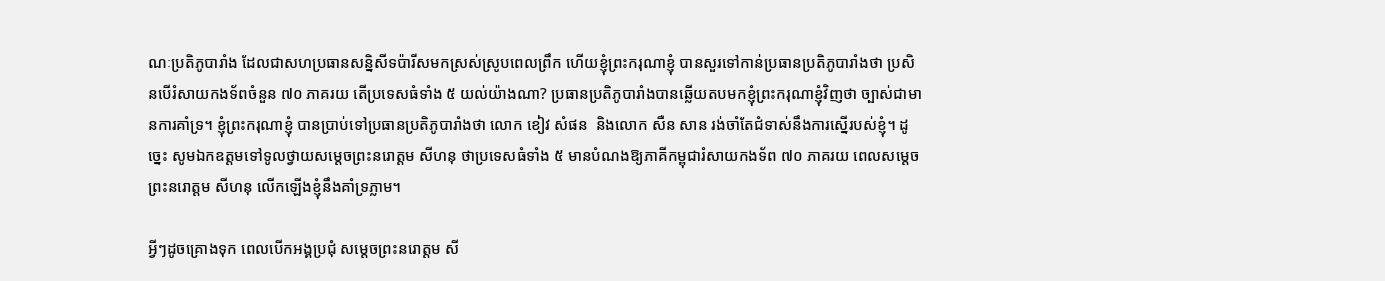ណៈប្រតិភូបារាំង ដែលជាសហប្រធានសន្និសីទប៉ារីសមកស្រស់ស្រូបពេលព្រឹក ហើយខ្ញុំព្រះករុណាខ្ញុំ បានសួរទៅកាន់ប្រធានប្រតិភូបារាំងថា ប្រសិនបើរំសាយកងទ័ពចំនួន ៧០ ភាគរយ តើប្រទេសធំទាំង ៥ យល់យ៉ាងណា? ប្រធានប្រតិភូបារាំងបានឆ្លើយតបមកខ្ញុំព្រះករុណាខ្ញុំវិញថា ច្បាស់ជាមានការគាំទ្រ។ ខ្ញុំព្រះករុណាខ្ញុំ បានប្រាប់ទៅប្រធានប្រតិភូបារាំងថា លោក ខៀវ សំផន  និងលោក សឺន សាន រង់ចាំតែជំទាស់នឹងការស្នើរបស់ខ្ញុំ។ ដូច្នេះ សូមឯកឧត្តមទៅទូលថ្វាយសម្តេចព្រះនរោត្តម សីហនុ ថាប្រទេសធំទាំង ៥ មានបំណងឱ្យភាគីកម្ពុជារំសាយកងទ័ព ៧០ ភាគរយ ពេលសម្តេចព្រះនរោត្តម សីហនុ លើកឡើងខ្ញុំនឹងគាំទ្រភ្លាម។

អ្វីៗដូចគ្រោងទុក ពេលបើកអង្គប្រជុំ សម្តេចព្រះនរោត្តម សី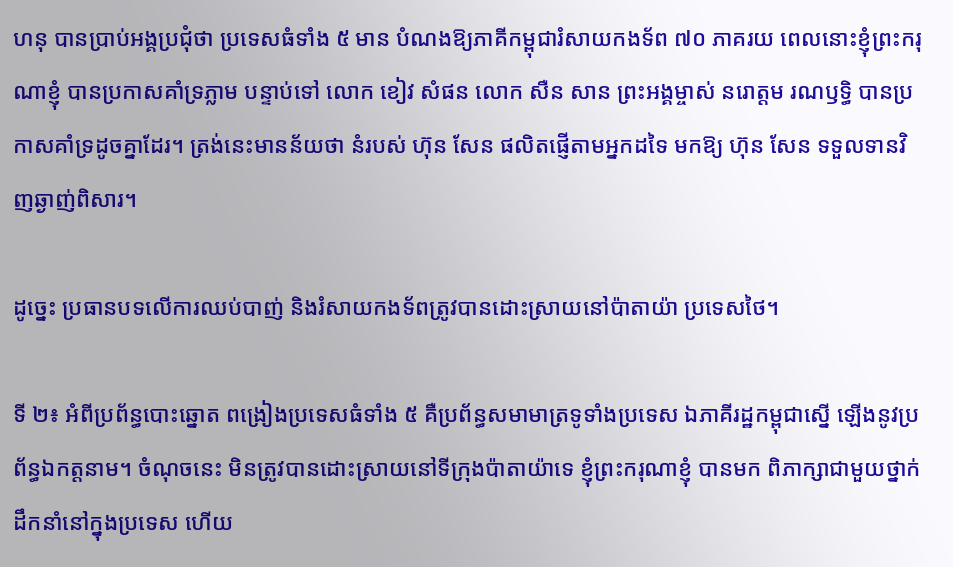ហនុ បានប្រាប់អង្គប្រជុំថា ប្រទេសធំទាំង ៥ មាន បំណងឱ្យភាគីកម្ពុជារំសាយកងទ័ព ៧០ ភាគរយ ពេលនោះខ្ញុំព្រះករុណាខ្ញុំ បានប្រកាសគាំទ្រភ្លាម បន្ទាប់ទៅ លោក ខៀវ សំផន លោក សឺន សាន ព្រះអង្គម្ចាស់ នរោត្តម រណឫទ្ធិ បានប្រកាសគាំទ្រដូចគ្នាដែរ។ ត្រង់នេះមានន័យថា នំរបស់ ហ៊ុន សែន ផលិតផ្ញើតាមអ្នកដទៃ មកឱ្យ ហ៊ុន សែន ទទួលទានវិញឆ្ងាញ់ពិសារ។

ដូច្នេះ ប្រធានបទលើការឈប់បាញ់ និងរំសាយកងទ័ពត្រូវបានដោះស្រាយនៅប៉ាតាយ៉ា ប្រទេសថៃ។

ទី ២៖ អំពីប្រព័ន្ធបោះឆ្នោត ពង្រៀងប្រទេសធំទាំង ៥ គឺប្រព័ន្ធសមាមាត្រទូទាំងប្រទេស ឯភាគីរដ្ឋកម្ពុជាស្នើ ឡើងនូវប្រព័ន្ធឯកត្តនាម។ ចំណុចនេះ មិនត្រូវបានដោះស្រាយនៅទីក្រុងប៉ាតាយ៉ាទេ ខ្ញុំព្រះករុណាខ្ញុំ បានមក ពិភាក្សាជាមួយថ្នាក់ដឹកនាំនៅក្នុងប្រទេស ហើយ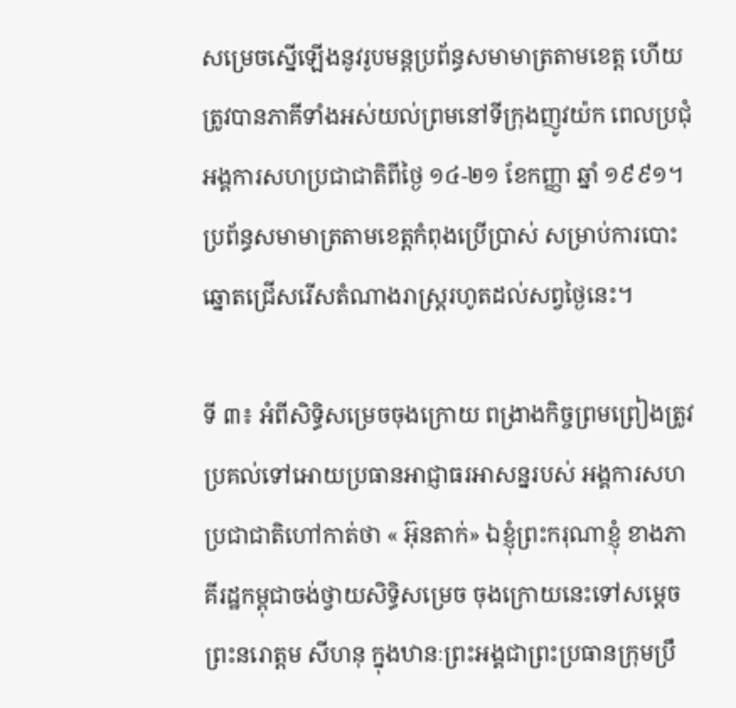សម្រេចស្នើឡើងនូវរូបមន្តប្រព័ន្ធសមាមាត្រតាមខេត្ត ហើយត្រូវបានភាគីទាំងអស់យល់ព្រមនៅទីក្រុងញូវយ៉ក ពេលប្រជុំអង្គការសហប្រជាជាតិពីថ្ងៃ ១៤-២១ ខែកញ្ញា ឆ្នាំ ១៩៩១។ ប្រព័ន្ធសមាមាត្រតាមខេត្តកំពុងប្រើប្រាស់ សម្រាប់ការបោះឆ្នោតជ្រើសរើសតំណាងរាស្រ្តរហូតដល់សព្វថ្ងៃនេះ។

ទី ៣៖ អំពីសិទ្ធិសម្រេចចុងក្រោយ ពង្រាងកិច្ចព្រមព្រៀងត្រូវប្រគល់ទៅអោយប្រធានអាជ្ញាធរអាសន្នរបស់ អង្គការសហប្រជាជាតិហៅកាត់ថា « អ៊ុនតាក់» ឯខ្ញុំព្រះករុណាខ្ញុំ ខាងភាគីរដ្ឋកម្ពុជាចង់ថ្វាយសិទ្ធិសម្រេច ចុងក្រោយនេះទៅសម្តេចព្រះនរោត្តម សីហនុ ក្នុងឋានៈព្រះអង្គជាព្រះប្រធានក្រុមប្រឹ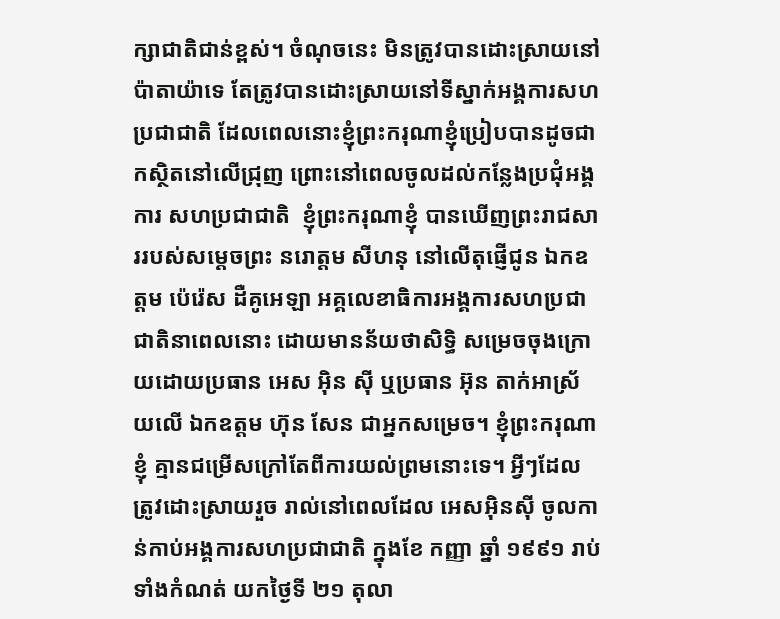ក្សាជាតិជាន់ខ្ពស់។ ចំណុចនេះ មិនត្រូវបានដោះស្រាយនៅប៉ាតាយ៉ាទេ តែត្រូវបានដោះស្រាយនៅទីស្នាក់អង្គការសហប្រជាជាតិ ដែលពេលនោះខ្ញុំព្រះករុណាខ្ញុំប្រៀបបានដូចជា កស្ថិតនៅលើជ្រុញ ព្រោះនៅពេលចូលដល់កន្លែងប្រជុំអង្គការ សហប្រជាជាតិ  ខ្ញុំព្រះករុណាខ្ញុំ បានឃើញព្រះរាជសាររបស់សម្តេចព្រះ នរោត្តម សីហនុ នៅលើតុផ្ញើជូន ឯកឧត្តម ប៉េរ៉េស ដឺគូអេឡា អគ្គលេខាធិការអង្គការសហប្រជាជាតិនាពេលនោះ ដោយមានន័យថាសិទ្ធិ សម្រេចចុងក្រោយដោយប្រធាន អេស អ៊ិន ស៊ី ឬប្រធាន អ៊ុន តាក់អាស្រ័យលើ ឯកឧត្តម ហ៊ុន សែន ជាអ្នកសម្រេច។ ខ្ញុំព្រះករុណាខ្ញុំ គ្មានជម្រើសក្រៅតែពីការយល់ព្រមនោះទេ។ អ្វីៗដែលត្រូវដោះស្រាយរួច រាល់នៅពេលដែល អេសអ៊ិនស៊ី ចូលកាន់កាប់អង្គការសហប្រជាជាតិ ក្នុងខែ កញ្ញា ឆ្នាំ ១៩៩១ រាប់ទាំងកំណត់ យកថ្ងៃទី ២១ តុលា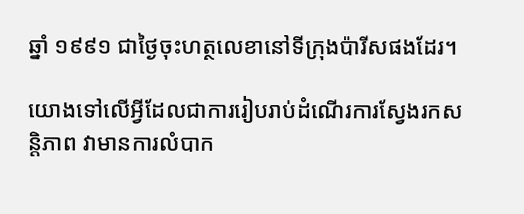ឆ្នាំ ១៩៩១ ជាថ្ងៃចុះហត្ថលេខានៅទីក្រុងប៉ារីសផងដែរ។

យោងទៅលើអ្វីដែលជាការរៀបរាប់ដំណើរការស្វែងរកសន្តិភាព វាមានការលំបាក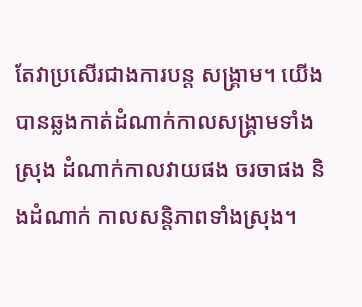តែវាប្រសើរជាងការបន្ត សង្រ្គាម។ យើងបានឆ្លងកាត់ដំណាក់កាលសង្រ្គាមទាំងស្រុង ដំណាក់កាលវាយផង ចរចាផង និងដំណាក់ កាលសន្តិភាពទាំងស្រុង។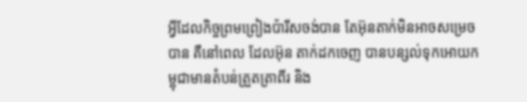អ្វីដែលកិច្ចព្រមព្រៀងប៉ារីសចង់បាន តែអ៊ុនតាក់មិនអាចសម្រេចបាន គឺនៅពេល ដែលអ៊ុន តាក់ដកចេញ បានបន្សល់ទុកអោយកម្ពុជាមានតំបន់ត្រួតត្រាពីរ និង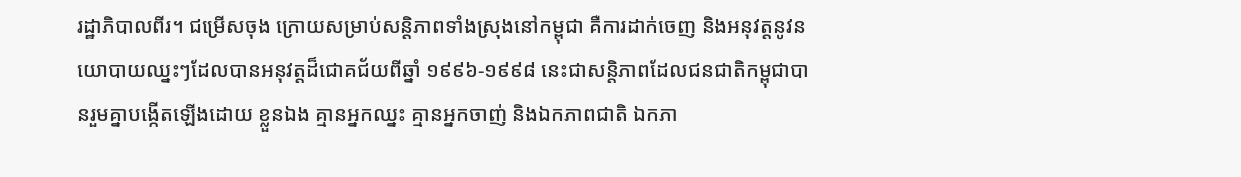រដ្ឋាភិបាលពីរ។ ជម្រើសចុង ក្រោយសម្រាប់សន្តិភាពទាំងស្រុងនៅកម្ពុជា គឺការដាក់ចេញ និងអនុវត្តនូវនយោបាយឈ្នះៗដែលបានអនុវត្តដ៏ជោគជ័យពីឆ្នាំ ១៩៩៦-១៩៩៨ នេះជាសន្តិភាពដែលជនជាតិកម្ពុជាបានរួមគ្នាបង្កើតឡើងដោយ ខ្លួនឯង គ្មានអ្នកឈ្នះ គ្មានអ្នកចាញ់ និងឯកភាពជាតិ ឯកភា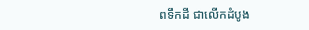ពទឹកដី ជាលើកដំបូង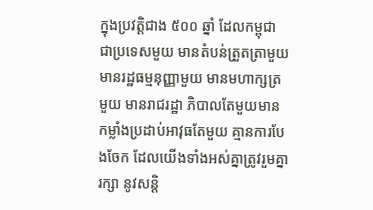ក្នុងប្រវត្តិជាង ៥០០ ឆ្នាំ ដែលកម្ពុជា ជាប្រទេសមួយ មានតំបន់ត្រួតត្រាមួយ  មានរដ្ឋធម្មនុញ្ញាមួយ មានមហាក្សត្រមួយ មានរាជរដ្ឋា ភិបាលតែមួយមានកម្លាំងប្រដាប់អាវុធតែមួយ គ្មានការបែងចែក ដែលយើងទាំងអស់គ្នាត្រូវរួមគ្នារក្សា នូវសន្តិ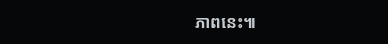ភាពនេះ៕